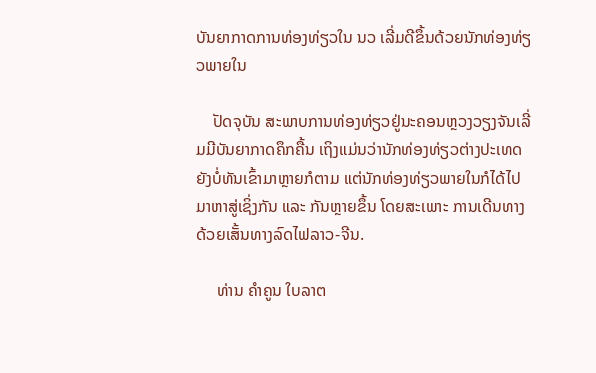ບັນຍາກາດການທ່ອງທ່ຽວໃນ ນວ ເລີ່ມດີຂຶ້ນດ້ວຍນັກທ່ອງທ່ຽວພາຍໃນ

    ປັດຈຸບັນ ສະພາບການທ່ອງທ່ຽວຢູ່ນະຄອນຫຼວງວຽງຈັນເລີ່ມມີບັນຍາກາດຄຶກຄື້ນ ເຖິງແມ່ນວ່ານັກທ່ອງທ່ຽວຕ່າງປະເທດຍັງບໍ່ທັນເຂົ້າມາຫຼາຍກໍຕາມ ແຕ່ນັກທ່ອງທ່ຽວພາຍໃນກໍໄດ້ໄປມາຫາສູ່ເຊິ່ງກັນ ແລະ ກັນຫຼາຍຂຶ້ນ ໂດຍສະເພາະ ການເດີນທາງດ້ວຍເສັ້ນທາງລົດໄຟລາວ-ຈີນ.

     ທ່ານ ຄຳຄູນ ໃບລາຕ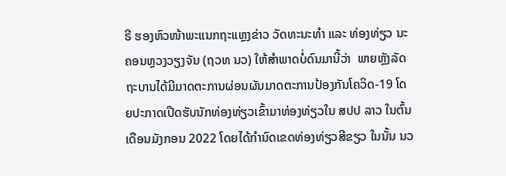ຣີ ຮອງຫົວໜ້າພະແນກຖະແຫຼງຂ່າວ ວັດທະນະທຳ ແລະ ທ່ອງທ່ຽວ ນະຄອນຫຼວງວຽງຈັນ (ຖວທ ນວ) ໃຫ້ສຳພາດບໍ່ດົນມານີ້ວ່າ  ພາຍຫຼັງລັດຖະບານໄດ້ມີມາດຕະການຜ່ອນຜັນມາດຕະການປ້ອງກັນໂຄວິດ-19 ໂດຍປະກາດເປີດຮັບນັກທ່ອງທ່ຽວເຂົ້າມາທ່ອງທ່ຽວໃນ ສປປ ລາວ ໃນຕົ້ນເດືອນມັງກອນ 2022 ໂດຍໄດ້ກຳນົດເຂດທ່ອງທ່ຽວສີຂຽວ ໃນນັ້ນ ນວ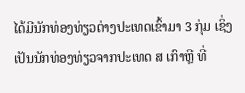ໄດ້ມີນັກທ່ອງທ່ຽວຕ່າງປະເທດເຂົ້າມາ 3 ກຸ່ມ ເຊິ່ງເປັນນັກທ່ອງທ່ຽວຈາກປະເທດ ສ ເກົາຫຼີ ທີ່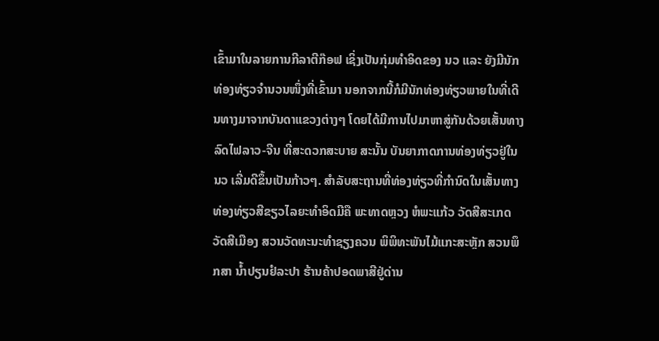ເຂົ້າມາໃນລາຍການກີລາຕີກ໊ອຟ ເຊິ່ງເປັນກຸ່ມທຳອິດຂອງ ນວ ແລະ ຍັງມີນັກທ່ອງທ່ຽວຈຳນວນໜຶ່ງທີ່ເຂົ້າມາ ນອກຈາກນີ້ກໍມີນັກທ່ອງທ່ຽວພາຍໃນທີ່ເດີນທາງມາຈາກບັນດາແຂວງຕ່າງໆ ໂດຍໄດ້ມີການໄປມາຫາສູ່ກັນດ້ວຍເສັ້ນທາງລົດໄຟລາວ-ຈີນ ທີ່ສະດວກສະບາຍ ສະນັ້ນ ບັນຍາກາດການທ່ອງທ່ຽວຢູ່ໃນ ນວ ເລີ່ມດີຂຶ້ນເປັນກ້າວໆ. ສຳລັບສະຖານທີ່ທ່ອງທ່ຽວທີ່ກຳນົດໃນເສັ້ນທາງທ່ອງທ່ຽວສີຂຽວໄລຍະທຳອິດມີຄື ພະທາດຫຼວງ ຫໍພະແກ້ວ ວັດສີສະເກດ ວັດສີເມືອງ ສວນວັດທະນະທຳຊຽງຄວນ ພິພິທະພັນໄມ້ແກະສະຫຼັກ ສວນພຶກສາ ນໍ້າປຽນຢໍລະປາ ຮ້ານຄ້າປອດພາສີຢູ່ດ່ານ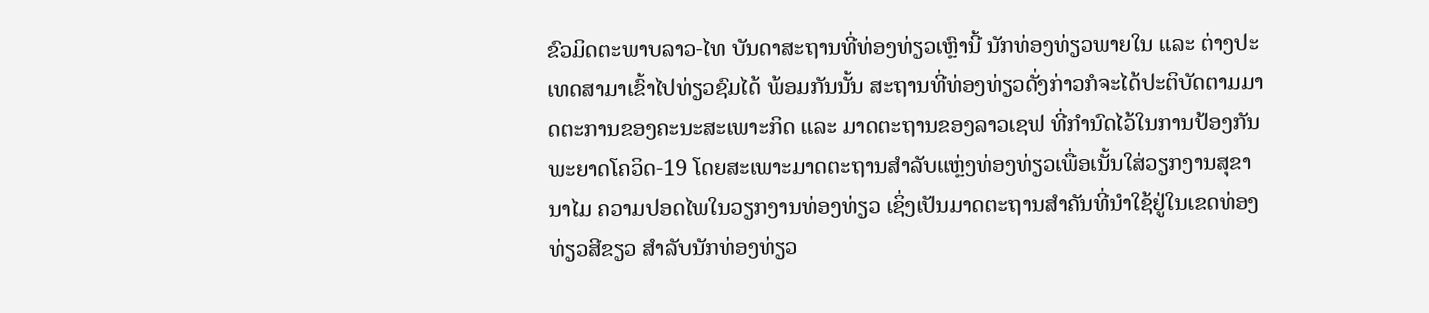ຂົວມິດຕະພາບລາວ-ໄທ ບັນດາສະຖານທີ່ທ່ອງທ່ຽວເຫຼົານີ້ ນັກທ່ອງທ່ຽວພາຍໃນ ແລະ ຕ່າງປະເທດສາມາເຂົ້າໄປທ່ຽວຊົມໄດ້ ພ້ອມກັນນັ້ນ ສະຖານທີ່ທ່ອງທ່ຽວດັ່ງກ່າວກໍຈະໄດ້ປະຕິບັດຕາມມາດຕະການຂອງຄະນະສະເພາະກິດ ແລະ ມາດຕະຖານຂອງລາວເຊຟ ທີ່ກຳນົດໄວ້ໃນການປ້ອງກັນພະຍາດໂຄວິດ-19 ໂດຍສະເພາະມາດຕະຖານສຳລັບແຫຼ່ງທ່ອງທ່ຽວເພື່ອເນັ້ນໃສ່ວຽກງານສຸຂານາໄມ ຄວາມປອດໄພໃນວຽກງານທ່ອງທ່ຽວ ເຊິ່ງເປັນມາດຕະຖານສຳຄັນທີ່ນຳໃຊ້ຢູ່ໃນເຂດທ່ອງທ່ຽວສີຂຽວ ສຳລັບນັກທ່ອງທ່ຽວ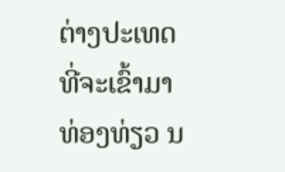ຕ່າງປະເທດທີ່ຈະເຂົ້າມາທ່ອງທ່ຽວ ນ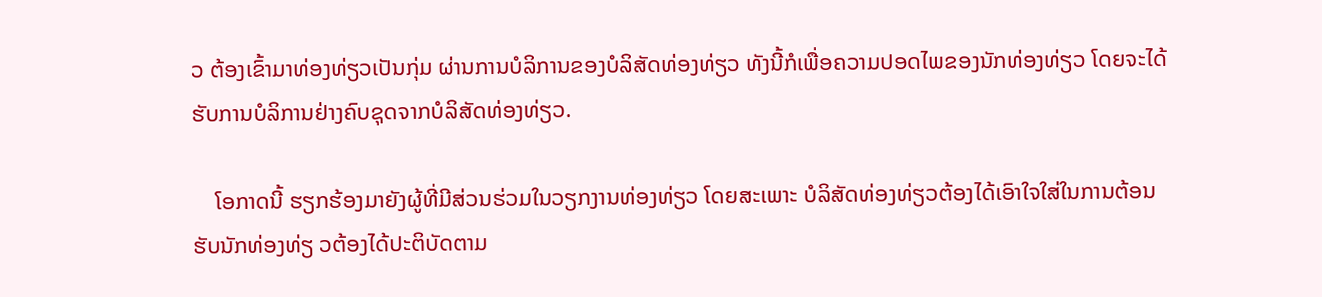ວ ຕ້ອງເຂົ້າມາທ່ອງທ່ຽວເປັນກຸ່ມ ຜ່ານການບໍລິການຂອງບໍລິສັດທ່ອງທ່ຽວ ທັງນີ້ກໍເພື່ອຄວາມປອດໄພຂອງນັກທ່ອງທ່ຽວ ໂດຍຈະໄດ້ຮັບການບໍລິການຢ່າງຄົບຊຸດຈາກບໍລິສັດທ່ອງທ່ຽວ.

    ໂອກາດນີ້ ຮຽກຮ້ອງມາຍັງຜູ້ທີ່ມີສ່ວນຮ່ວມໃນວຽກງານທ່ອງທ່ຽວ ໂດຍສະເພາະ ບໍລິສັດທ່ອງທ່ຽວຕ້ອງໄດ້ເອົາໃຈໃສ່ໃນການຕ້ອນຮັບນັກທ່ອງທ່ຽ ວຕ້ອງໄດ້ປະຕິບັດຕາມ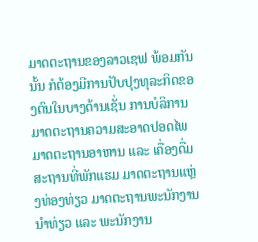ມາດຕະຖານຂອງລາວເຊຟ ພ້ອມກັນນັ້ນ ກໍຕ້ອງມີການປັບປຸງທຸລະກິດຂອງຕົນໃນບາງດ້ານເຊັ່ນ ການບໍລິການ ມາດຕະຖານຄວາມສະອາດປອດໄພ ມາດຕະຖານອາຫານ ແລະ ເຄື່ອງດື່ມ ສະຖານທີ່ພັກແຮມ ມາດຕະຖານແຫຼ່ງທ່ອງທ່ຽວ ມາດຕະຖານພະນັກງານນຳທ່ຽວ ແລະ ພະນັກງານ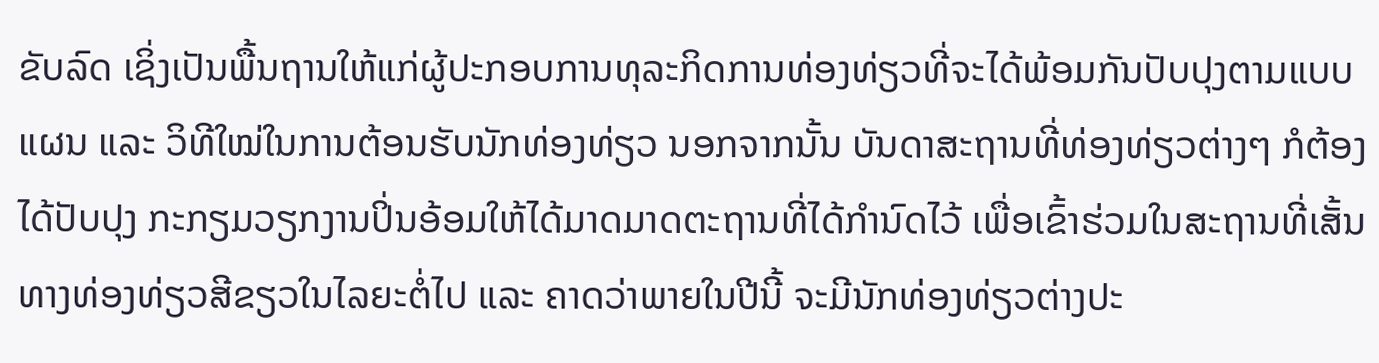ຂັບລົດ ເຊິ່ງເປັນພື້ນຖານໃຫ້ແກ່ຜູ້ປະກອບການທຸລະກິດການທ່ອງທ່ຽວທີ່ຈະໄດ້ພ້ອມກັນປັບປຸງຕາມແບບແຜນ ແລະ ວິທີໃໝ່ໃນການຕ້ອນຮັບນັກທ່ອງທ່ຽວ ນອກຈາກນັ້ນ ບັນດາສະຖານທີ່ທ່ອງທ່ຽວຕ່າງໆ ກໍຕ້ອງໄດ້ປັບປຸງ ກະກຽມວຽກງານປິ່ນອ້ອມໃຫ້ໄດ້ມາດມາດຕະຖານທີ່ໄດ້ກຳນົດໄວ້ ເພື່ອເຂົ້າຮ່ວມໃນສະຖານທີ່ເສັ້ນທາງທ່ອງທ່ຽວສີຂຽວໃນໄລຍະຕໍ່ໄປ ແລະ ຄາດວ່າພາຍໃນປີນີ້ ຈະມີນັກທ່ອງທ່ຽວຕ່າງປະ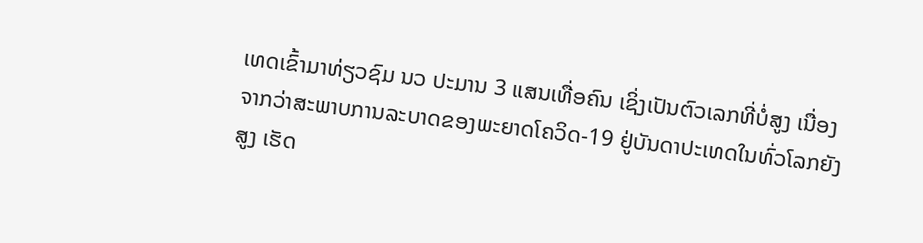ເທດເຂົ້າມາທ່ຽວຊົມ ນວ ປະມານ 3 ແສນເທື່ອຄົນ ເຊິ່ງເປັນຕົວເລກທີ່ບໍ່ສູງ ເນື່ອງຈາກວ່າສະພາບການລະບາດຂອງພະຍາດໂຄວິດ-19 ຢູ່ບັນດາປະເທດໃນທົ່ວໂລກຍັງສູງ ເຮັດ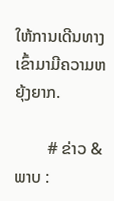ໃຫ້ການເດີນທາງເຂົ້າມາມີຄວາມຫຍຸ້ງຍາກ.

        # ຂ່າວ & ພາບ :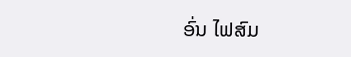ອົ່ນ ໄຟສົມ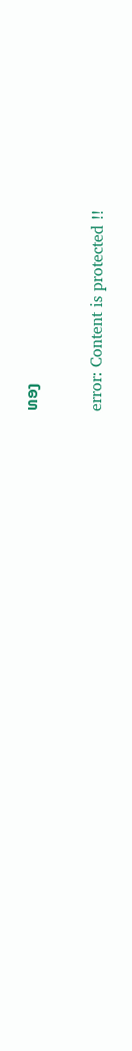ທອງ

error: Content is protected !!